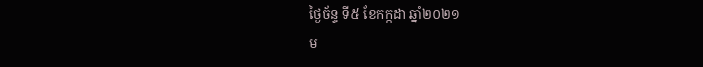ថ្ងៃច័ន្ទ ទី៥ ខែកក្កដា ឆ្នាំ២០២១
ម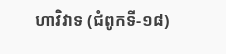ហាវិវាទ (ជំពូកទី-១៨)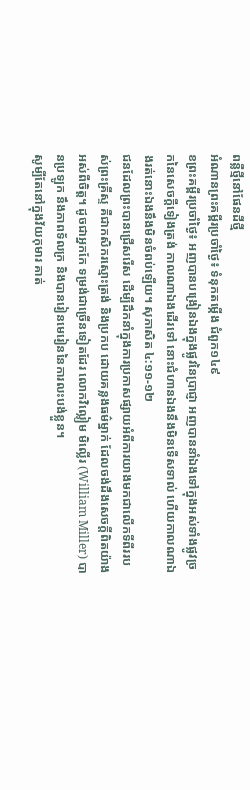ពន្លឺថ្មីនៅផែនដីថ្មី
អំណានព្រះគម្ពីរប្រចាំថ្ងៃ៖ ទំនុកតម្កើង ជំពួក១៤៩
ខព្រះគម្ពីរប្រចាំថ្ងៃ៖ អញបានបង្រៀនឯងក្នុងផ្លូវនៃប្រាជ្ញា អញបាននាំឯងទៅក្នុងអស់ទាំងផ្លូវច្រកនៃសេចក្តីទៀងត្រង់ កាលណាឯងដើរទៅ នោះជំហានឯងនឹងមិនទើសទាល់ ហើយកាលណាឯងរត់នោះឯងនឹងមិនចំពប់ឡើយ។ សុភាសិត ៤:១១-១២
ជនដែលព្រះបានជ្រើសរើស ដើម្បីដឹកនាំក្នុងការប្រកាសផ្សាយអំពីការយាងមកជាលើកទីពីររបស់ព្រះគ្រីស្ទ គឺជាកសិករស្មោះត្រង់ និងប្រកប ដោយគន្លងធម៌ម្នាក់ ដែលចង់ដឹងសេចក្តីពិតយ៉ាងអស់ពីចិត្ត។ ដូចជាអ្នកកែ ទម្រង់ជាច្រើនទៀតដែរ លោកវិល្លៀម មិល្លើរ (William Miller) បានប្រឡូក នឹងភាពទ័លក្រ និងបានរៀនមេរៀននៃការលះបង់ខ្លួន។
សូម្បីតែនៅក្នុងវ័យកុមារ គាត់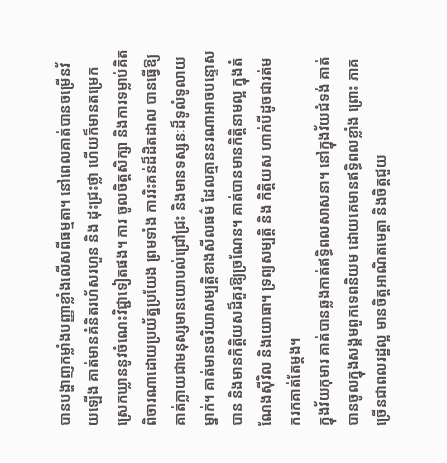បានបង្ហាញកម្លាំងបញ្ញាខ្លាំងលើសពីធម្មតា។ នៅពេលគាត់បានចម្រើនវ័យឡើង គាត់មានគំនិតរហ័សរហួន និង ដុះជ្រះថ្លា ហើយក៏មានតម្រេកស្រេកឃ្លាននូវចំណេះវិជ្ជាទៀតផង។ ការ ចូលចិត្តសិក្សា និងការទម្លាប់គិតពិចារណាដោយប្រយ័ត្នប្រយែង ព្រមទាំង ការរិះគន់ដ៏ដិតដាល បានធ្វើឱ្យគាត់ក្លាយជាមនុស្សមានយោបល់ជ្រៅជ្រះ និងមានទស្សនៈដ៏ទូលំទូលាយម្នាក់។ គាត់មានចរិយាសម្បត្តិខាងសីលធម៌ ដែលគ្មាននរណាអាចបន្ទោសបាន និងមានកិត្តិយសដ៏គួរឱ្យច្រណែន។ គាត់បានមានកិត្តិនាមល្អ ក្នុងតំណែងស៊ីវិល និងយោធា។ ទ្រព្យសម្បត្តិ និង កិត្តិយស ហាក់បីដូចជារត់មករកគាត់តែម្តង។
ក្នុងវ័យកុមារ គាត់បានឆ្លងកាត់ឥទ្ធិពលសាសនា។ នៅក្នុងវ័យជំទង់ គាត់បានចូលក្នុងសង្គមពួកទេពនិយម ដោយគេមានឥទ្ធិពលខ្លាំង ព្រោះ ភាគច្រើនជាពលរដ្ឋល្អ មានចិត្តអាណិតមេត្តា និងចិត្តជួយ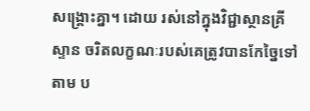សង្គ្រោះគ្នា។ ដោយ រស់នៅក្នុងវិជ្ជាស្ថានគ្រីស្ទាន ចរិតលក្ខណៈរបស់គេត្រូវបានកែច្នៃទៅតាម ប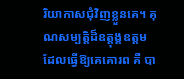រិយាកាសជុំវិញខ្លួនគេ។ គុណសម្បត្តិដ៏ឧត្តុង្គឧត្តម ដែលធ្វើឱ្យគេគោរព គឺ បា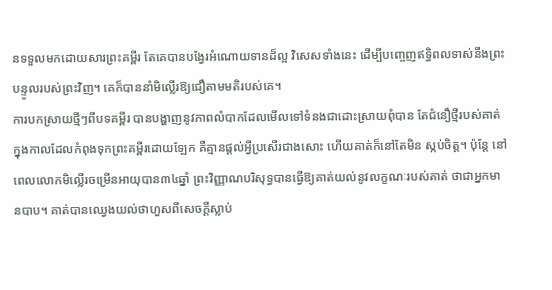នទទួលមកដោយសារព្រះគម្ពីរ តែគេបានបង្វែរអំណោយទានដ៏ល្អ វិសេសទាំងនេះ ដើម្បីបញ្ចេញឥទ្ធិពលទាស់នឹងព្រះបន្ទូលរបស់ព្រះវិញ។ គេក៏បាននាំមិល្លើរឱ្យជឿតាមមតិរបស់គេ។
ការបកស្រាយថ្មីៗពីបទគម្ពីរ បានបង្ហាញនូវភាពលំបាកដែលមើលទៅទំនងជាដោះស្រាយពុំបាន តែជំនឿថ្មីរបស់គាត់ ក្នុងកាលដែលកំពុងទុកព្រះគម្ពីរដោយឡែក គឺគ្មានផ្តល់អ្វីប្រសើរជាងសោះ ហើយគាត់ក៏នៅតែមិន ស្កប់ចិត្ត។ ប៉ុន្តែ នៅពេលលោកមិល្លើរចម្រើនអាយុបាន៣៤ឆ្នាំ ព្រះវិញ្ញាណបរិសុទ្ធបានធ្វើឱ្យគាត់យល់នូវលក្ខណៈរបស់គាត់ ថាជាអ្នកមានបាប។ គាត់បានឈ្វេងយល់ថាហួសពីសេចក្តីស្លាប់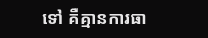ទៅ គឺគ្មានការធា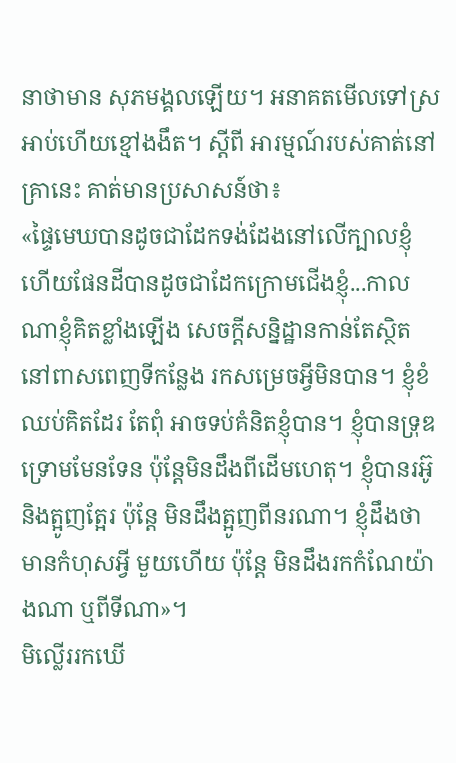នាថាមាន សុភមង្គលឡើយ។ អនាគតមើលទៅស្រអាប់ហើយខ្មៅងងឹត។ ស្តីពី អារម្មណ៍របស់គាត់នៅគ្រានេះ គាត់មានប្រសាសន៍ថា៖
«ផ្ទៃមេឃបានដូចជាដែកទង់ដែងនៅលើក្បាលខ្ញុំ ហើយផែនដីបានដូចជាដែកក្រោមជើងខ្ញុំ...កាលណាខ្ញុំគិតខ្លាំងឡើង សេចក្តីសន្និដ្ឋានកាន់តែស្ថិតនៅពាសពេញទីកន្លែង រកសម្រេចអ្វីមិនបាន។ ខ្ញុំខំឈប់គិតដែរ តែពុំ អាចទប់គំនិតខ្ញុំបាន។ ខ្ញុំបានទ្រុឌទ្រោមមែនទែន ប៉ុន្តែមិនដឹងពីដើមហេតុ។ ខ្ញុំបានរអ៊ូ និងត្អូញត្អែរ ប៉ុន្តែ មិនដឹងត្អូញពីនរណា។ ខ្ញុំដឹងថាមានកំហុសអ្វី មួយហើយ ប៉ុន្តែ មិនដឹងរកកំណែយ៉ាងណា ឬពីទីណា»។
មិល្លើររកឃើ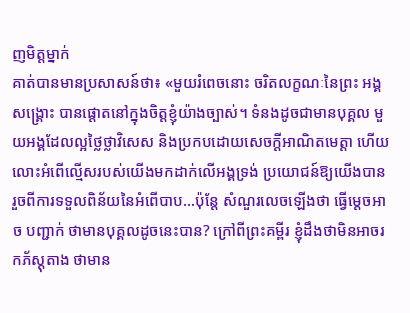ញមិត្តម្នាក់
គាត់បានមានប្រសាសន៍ថា៖ «មួយរំពេចនោះ ចរិតលក្ខណៈនៃព្រះ អង្គសង្គ្រោះ បានផ្តោតនៅក្នុងចិត្តខ្ញុំយ៉ាងច្បាស់។ ទំនងដូចជាមានបុគ្គល មួយអង្គដែលល្អថ្លៃថ្លាវិសេស និងប្រកបដោយសេចក្តីអាណិតមេត្តា ហើយលោះអំពើល្មើសរបស់យើងមកដាក់លើអង្គទ្រង់ ប្រយោជន៍ឱ្យយើងបានរួចពីការទទួលពិន័យនៃអំពើបាប...ប៉ុន្តែ សំណួរលេចឡើងថា ធ្វើម្តេចអាច បញ្ជាក់ ថាមានបុគ្គលដូចនេះបាន? ក្រៅពីព្រះគម្ពីរ ខ្ញុំដឹងថាមិនអាចរកភ័ស្តុតាង ថាមាន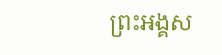ព្រះអង្គស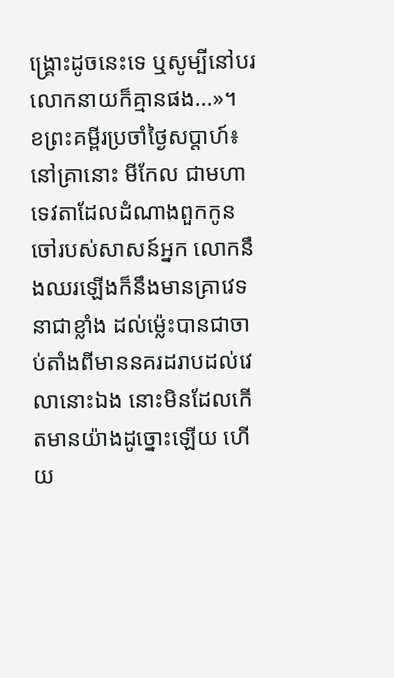ង្គ្រោះដូចនេះទេ ឬសូម្បីនៅបរលោកនាយក៏គ្មានផង...»។
ខព្រះគម្ពីរប្រចាំថ្ងៃសប្តាហ៍៖ នៅគ្រានោះ មីកែល ជាមហាទេវតាដែលដំណាងពួកកូនចៅរបស់សាសន៍អ្នក លោកនឹងឈរឡើងក៏នឹងមានគ្រាវេទនាជាខ្លាំង ដល់ម៉្លេះបានជាចាប់តាំងពីមាននគរដរាបដល់វេលានោះឯង នោះមិនដែលកើតមានយ៉ាងដូច្នោះឡើយ ហើយ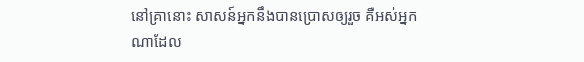នៅគ្រានោះ សាសន៍អ្នកនឹងបានប្រោសឲ្យរួច គឺអស់អ្នកណាដែល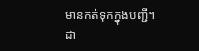មានកត់ទុកក្នុងបញ្ជី។ ដា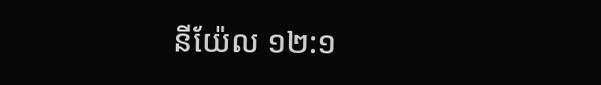នីយ៉ែល ១២:១